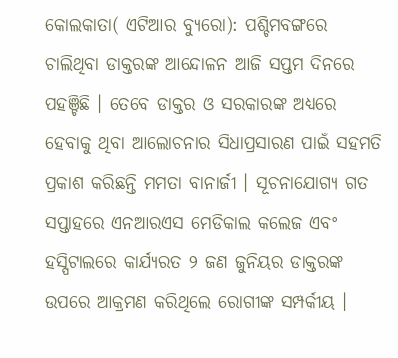କୋଲକାତା( ଏଟିଆର ବ୍ୟୁରୋ): ପଶ୍ଚିମବଙ୍ଗରେ ଚାଲିଥିବା ଡାକ୍ତରଙ୍କ ଆନ୍ଦୋଳନ ଆଜି ସପ୍ତମ ଦିନରେ ପହଞ୍ଚିଛି । ତେବେ ଡାକ୍ତର ଓ ସରକାରଙ୍କ ଅଧ୍ୟରେ ହେବାକୁ ଥିବା ଆଲୋଚନାର ସିଧାପ୍ରସାରଣ ପାଇଁ ସହମତି ପ୍ରକାଶ କରିଛନ୍ତି ମମତା ବାନାର୍ଜୀ । ସୂଚନାଯୋଗ୍ୟ ଗତ ସପ୍ତାହରେ ଏନଆରଏସ ମେଡିକାଲ କଲେଜ ଏବଂ ହସ୍ପିଟାଲରେ କାର୍ଯ୍ୟରତ ୨ ଜଣ ଜୁନିୟର ଡାକ୍ତରଙ୍କ ଉପରେ ଆକ୍ରମଣ କରିଥିଲେ ରୋଗୀଙ୍କ ସମ୍ପର୍କୀୟ ।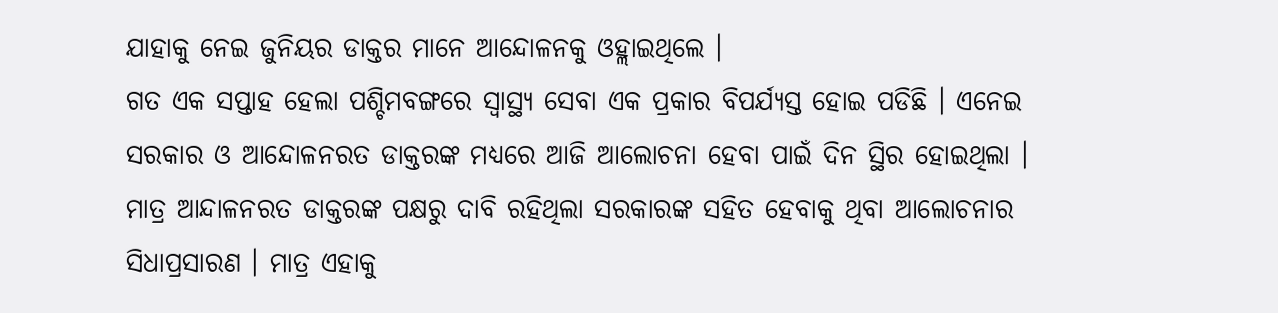ଯାହାକୁ ନେଇ ଜୁନିୟର ଡାକ୍ତର ମାନେ ଆନ୍ଦୋଳନକୁ ଓହ୍ଲାଇଥିଲେ ।
ଗତ ଏକ ସପ୍ତାହ ହେଲା ପଶ୍ଚିମବଙ୍ଗରେ ସ୍ୱାସ୍ଥ୍ୟ ସେବା ଏକ ପ୍ରକାର ବିପର୍ଯ୍ୟସ୍ତ ହୋଇ ପଡିଛି । ଏନେଇ ସରକାର ଓ ଆନ୍ଦୋଳନରତ ଡାକ୍ତରଙ୍କ ମଧ୍ୟରେ ଆଜି ଆଲୋଚନା ହେବା ପାଇଁ ଦିନ ସ୍ଥିର ହୋଇଥିଲା । ମାତ୍ର ଆନ୍ଦାଳନରତ ଡାକ୍ତରଙ୍କ ପକ୍ଷରୁ ଦାବି ରହିଥିଲା ସରକାରଙ୍କ ସହିତ ହେବାକୁ ଥିବା ଆଲୋଚନାର ସିଧାପ୍ରସାରଣ । ମାତ୍ର ଏହାକୁ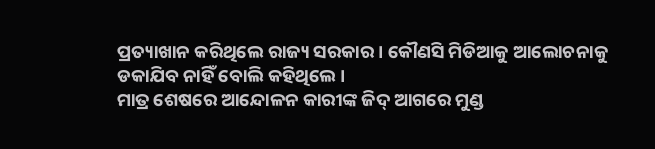ପ୍ରତ୍ୟାଖାନ କରିଥିଲେ ରାଜ୍ୟ ସରକାର । କୌଣସି ମିଡିଆକୁ ଆଲୋଚନାକୁ ଡକାଯିବ ନାହିଁ ବୋଲି କହିଥିଲେ ।
ମାତ୍ର ଶେଷରେ ଆନ୍ଦୋଳନ କାରୀଙ୍କ ଜିଦ୍ ଆଗରେ ମୁଣ୍ଡ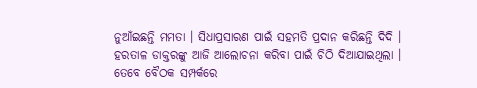ନୁଆଁଇଛନ୍ତି ମମତା । ସିଧାପ୍ରସାରଣ ପାଇଁ ସହମତି ପ୍ରଦାନ କରିଛନ୍ତି ଦିଦି । ହରତାଳ ଡାକ୍ତରଙ୍କୁ ଆଜି ଆଲୋଚନା କରିବା ପାଇଁ ଚିଠି ଦିଆଯାଇଥିଲା । ତେବେ ବୈଠକ ସମ୍ପର୍କରେ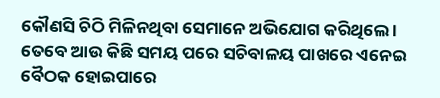କୌଣସି ଚିଠି ମିଳିନଥିବା ସେମାନେ ଅଭିଯୋଗ କରିଥିଲେ । ତେବେ ଆଉ କିଛି ସମୟ ପରେ ସଚିବାଳୟ ପାଖରେ ଏନେଇ ବୈଠକ ହୋଇପାରେ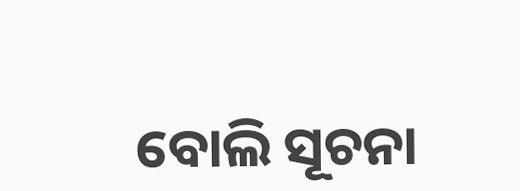ବୋଲି ସୂଚନା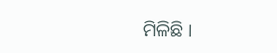ମିଳିଛି ।